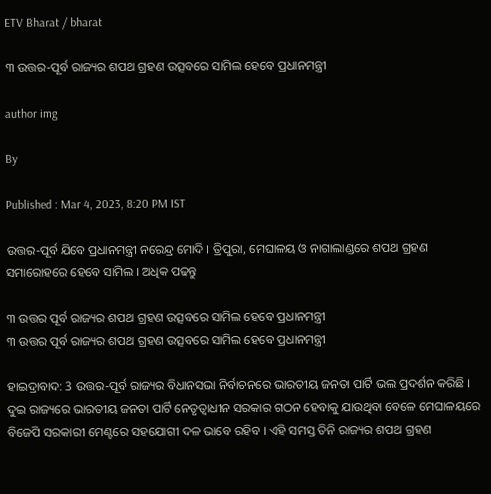ETV Bharat / bharat

୩ ଉତ୍ତର-ପୂର୍ବ ରାଜ୍ୟର ଶପଥ ଗ୍ରହଣ ଉତ୍ସବରେ ସାମିଲ ହେବେ ପ୍ରଧାନମନ୍ତ୍ରୀ

author img

By

Published : Mar 4, 2023, 8:20 PM IST

ଉତ୍ତର-ପୂର୍ବ ଯିବେ ପ୍ରଧାନମନ୍ତ୍ରୀ ନରେନ୍ଦ୍ର ମୋଦି । ତ୍ରିପୁରା, ମେଘାଳୟ ଓ ନାଗାଲାଣ୍ଡରେ ଶପଥ ଗ୍ରହଣ ସମାରୋହରେ ହେବେ ସାମିଲ । ଅଧିକ ପଢନ୍ତୁ

୩ ଉତ୍ତର ପୂର୍ବ ରାଜ୍ୟର ଶପଥ ଗ୍ରହଣ ଉତ୍ସବରେ ସାମିଲ ହେବେ ପ୍ରଧାନମନ୍ତ୍ରୀ
୩ ଉତ୍ତର ପୂର୍ବ ରାଜ୍ୟର ଶପଥ ଗ୍ରହଣ ଉତ୍ସବରେ ସାମିଲ ହେବେ ପ୍ରଧାନମନ୍ତ୍ରୀ

ହାଇଦ୍ରାବାଦ: 3 ଉତ୍ତର-ପୂର୍ବ ରାଜ୍ୟର ବିଧାନସଭା ନିର୍ବାଚନରେ ଭାରତୀୟ ଜନତା ପାର୍ଟି ଭଲ ପ୍ରଦର୍ଶନ କରିଛି । ଦୁଇ ରାଜ୍ୟରେ ଭାରତୀୟ ଜନତା ପାର୍ଟି ନେତୃତ୍ବାଧୀନ ସରକାର ଗଠନ ହେବାକୁ ଯାଉଥିବା ବେଳେ ମେଘାଳୟରେ ବିଜେପି ସରକାରୀ ମେଣ୍ଟରେ ସହଯୋଗୀ ଦଳ ଭାବେ ରହିବ । ଏହି ସମସ୍ତ ତିନି ରାଜ୍ୟର ଶପଥ ଗ୍ରହଣ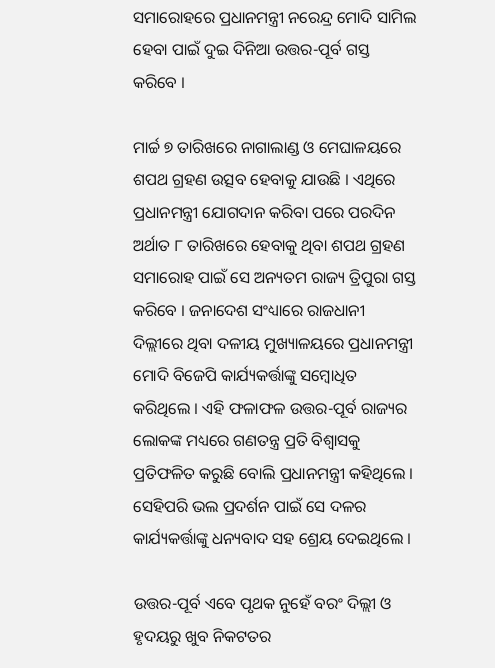ସମାରୋହରେ ପ୍ରଧାନମନ୍ତ୍ରୀ ନରେନ୍ଦ୍ର ମୋଦି ସାମିଲ ହେବା ପାଇଁ ଦୁଇ ଦିନିଆ ଉତ୍ତର-ପୂର୍ବ ଗସ୍ତ କରିବେ ।

ମାର୍ଚ୍ଚ ୭ ତାରିଖରେ ନାଗାଲାଣ୍ଡ ଓ ମେଘାଳୟରେ ଶପଥ ଗ୍ରହଣ ଉତ୍ସବ ହେବାକୁ ଯାଉଛି । ଏଥିରେ ପ୍ରଧାନମନ୍ତ୍ରୀ ଯୋଗଦାନ କରିବା ପରେ ପରଦିନ ଅର୍ଥାତ ୮ ତାରିଖରେ ହେବାକୁ ଥିବା ଶପଥ ଗ୍ରହଣ ସମାରୋହ ପାଇଁ ସେ ଅନ୍ୟତମ ରାଜ୍ୟ ତ୍ରିପୁରା ଗସ୍ତ କରିବେ । ଜନାଦେଶ ସଂଧ୍ୟାରେ ରାଜଧାନୀ ଦିଲ୍ଲୀରେ ଥିବା ଦଳୀୟ ମୁଖ୍ୟାଳୟରେ ପ୍ରଧାନମନ୍ତ୍ରୀ ମୋଦି ବିଜେପି କାର୍ଯ୍ୟକର୍ତ୍ତାଙ୍କୁ ସମ୍ବୋଧିତ କରିଥିଲେ । ଏହି ଫଳାଫଳ ଉତ୍ତର-ପୂର୍ବ ରାଜ୍ୟର ଲୋକଙ୍କ ମଧ୍ୟରେ ଗଣତନ୍ତ୍ର ପ୍ରତି ବିଶ୍ବାସକୁ ପ୍ରତିଫଳିତ କରୁଛି ବୋଲି ପ୍ରଧାନମନ୍ତ୍ରୀ କହିଥିଲେ । ସେହିପରି ଭଲ ପ୍ରଦର୍ଶନ ପାଇଁ ସେ ଦଳର କାର୍ଯ୍ୟକର୍ତ୍ତାଙ୍କୁ ଧନ୍ୟବାଦ ସହ ଶ୍ରେୟ ଦେଇଥିଲେ ।

ଉତ୍ତର-ପୂର୍ବ ଏବେ ପୃଥକ ନୁହେଁ ବରଂ ଦିଲ୍ଲୀ ଓ ହୃଦୟରୁ ଖୁବ ନିକଟତର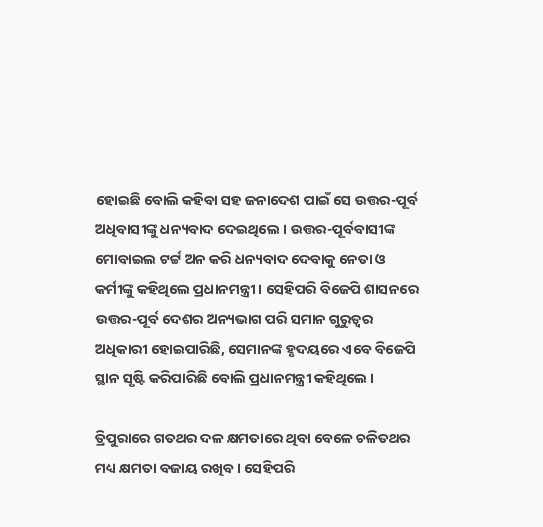ହୋଇଛି ବୋଲି କହିବା ସହ ଜନାଦେଶ ପାଇଁ ସେ ଉତ୍ତର-ପୂର୍ବ ଅଧିବାସୀଙ୍କୁ ଧନ୍ୟବାଦ ଦେଇଥିଲେ । ଉତ୍ତର-ପୂର୍ବବାସୀଙ୍କ ମୋବାଇଲ ଟର୍ଟ୍ଟ ଅନ କରି ଧନ୍ୟବାଦ ଦେବାକୁ ନେତା ଓ କର୍ମୀଙ୍କୁ କହିଥିଲେ ପ୍ରଧାନମନ୍ତ୍ରୀ । ସେହିପରି ବିଜେପି ଶାସନରେ ଉତ୍ତର-ପୂର୍ବ ଦେଶର ଅନ୍ୟଭାଗ ପରି ସମାନ ଗୁରୁତ୍ବର ଅଧିକାରୀ ହୋଇପାରିଛି, ସେମାନଙ୍କ ହୃଦୟରେ ଏବେ ବିଜେପି ସ୍ଥାନ ସୃଷ୍ଟି କରିପାରିଛି ବୋଲି ପ୍ରଧାନମନ୍ତ୍ରୀ କହିଥିଲେ ।

ତ୍ରିପୁରାରେ ଗତଥର ଦଳ କ୍ଷମତାରେ ଥିବା ବେଳେ ଚଳିତଥର ମଧ୍ୟ କ୍ଷମତା ବଜାୟ ରଖିବ । ସେହିପରି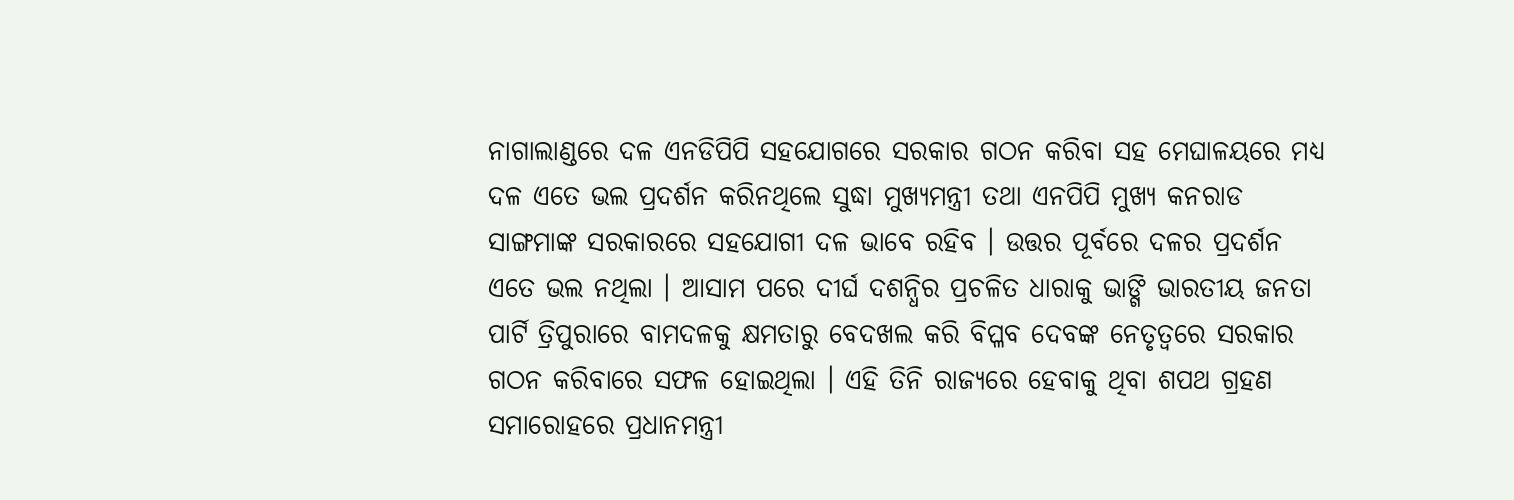ନାଗାଲାଣ୍ଡରେ ଦଳ ଏନଡିପିପି ସହଯୋଗରେ ସରକାର ଗଠନ କରିବା ସହ ମେଘାଳୟରେ ମଧ୍ୟ ଦଳ ଏତେ ଭଲ ପ୍ରଦର୍ଶନ କରିନଥିଲେ ସୁଦ୍ଧା ମୁଖ୍ୟମନ୍ତ୍ରୀ ତଥା ଏନପିପି ମୁଖ୍ୟ କନରାଡ ସାଙ୍ଗମାଙ୍କ ସରକାରରେ ସହଯୋଗୀ ଦଳ ଭାବେ ରହିବ । ଉତ୍ତର ପୂର୍ବରେ ଦଳର ପ୍ରଦର୍ଶନ ଏତେ ଭଲ ନଥିଲା । ଆସାମ ପରେ ଦୀର୍ଘ ଦଶନ୍ଧିର ପ୍ରଚଳିତ ଧାରାକୁ ଭାଙ୍ଗି ଭାରତୀୟ ଜନତା ପାର୍ଟି ତ୍ରିପୁରାରେ ବାମଦଳକୁ କ୍ଷମତାରୁ ବେଦଖଲ କରି ବିପ୍ଳବ ଦେବଙ୍କ ନେତୃତ୍ବରେ ସରକାର ଗଠନ କରିବାରେ ସଫଳ ହୋଇଥିଲା । ଏହି ତିନି ରାଜ୍ୟରେ ହେବାକୁ ଥିବା ଶପଥ ଗ୍ରହଣ ସମାରୋହରେ ପ୍ରଧାନମନ୍ତ୍ରୀ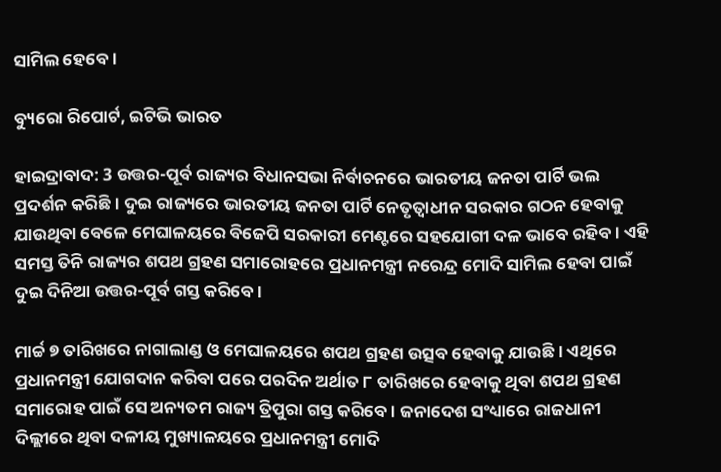ସାମିଲ ହେବେ ।

ବ୍ୟୁରୋ ରିପୋର୍ଟ, ଇଟିଭି ଭାରତ

ହାଇଦ୍ରାବାଦ: 3 ଉତ୍ତର-ପୂର୍ବ ରାଜ୍ୟର ବିଧାନସଭା ନିର୍ବାଚନରେ ଭାରତୀୟ ଜନତା ପାର୍ଟି ଭଲ ପ୍ରଦର୍ଶନ କରିଛି । ଦୁଇ ରାଜ୍ୟରେ ଭାରତୀୟ ଜନତା ପାର୍ଟି ନେତୃତ୍ବାଧୀନ ସରକାର ଗଠନ ହେବାକୁ ଯାଉଥିବା ବେଳେ ମେଘାଳୟରେ ବିଜେପି ସରକାରୀ ମେଣ୍ଟରେ ସହଯୋଗୀ ଦଳ ଭାବେ ରହିବ । ଏହି ସମସ୍ତ ତିନି ରାଜ୍ୟର ଶପଥ ଗ୍ରହଣ ସମାରୋହରେ ପ୍ରଧାନମନ୍ତ୍ରୀ ନରେନ୍ଦ୍ର ମୋଦି ସାମିଲ ହେବା ପାଇଁ ଦୁଇ ଦିନିଆ ଉତ୍ତର-ପୂର୍ବ ଗସ୍ତ କରିବେ ।

ମାର୍ଚ୍ଚ ୭ ତାରିଖରେ ନାଗାଲାଣ୍ଡ ଓ ମେଘାଳୟରେ ଶପଥ ଗ୍ରହଣ ଉତ୍ସବ ହେବାକୁ ଯାଉଛି । ଏଥିରେ ପ୍ରଧାନମନ୍ତ୍ରୀ ଯୋଗଦାନ କରିବା ପରେ ପରଦିନ ଅର୍ଥାତ ୮ ତାରିଖରେ ହେବାକୁ ଥିବା ଶପଥ ଗ୍ରହଣ ସମାରୋହ ପାଇଁ ସେ ଅନ୍ୟତମ ରାଜ୍ୟ ତ୍ରିପୁରା ଗସ୍ତ କରିବେ । ଜନାଦେଶ ସଂଧ୍ୟାରେ ରାଜଧାନୀ ଦିଲ୍ଲୀରେ ଥିବା ଦଳୀୟ ମୁଖ୍ୟାଳୟରେ ପ୍ରଧାନମନ୍ତ୍ରୀ ମୋଦି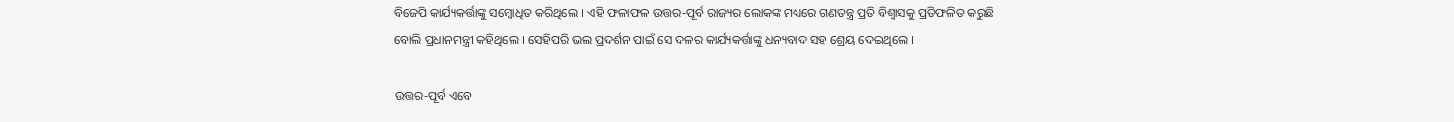ବିଜେପି କାର୍ଯ୍ୟକର୍ତ୍ତାଙ୍କୁ ସମ୍ବୋଧିତ କରିଥିଲେ । ଏହି ଫଳାଫଳ ଉତ୍ତର-ପୂର୍ବ ରାଜ୍ୟର ଲୋକଙ୍କ ମଧ୍ୟରେ ଗଣତନ୍ତ୍ର ପ୍ରତି ବିଶ୍ବାସକୁ ପ୍ରତିଫଳିତ କରୁଛି ବୋଲି ପ୍ରଧାନମନ୍ତ୍ରୀ କହିଥିଲେ । ସେହିପରି ଭଲ ପ୍ରଦର୍ଶନ ପାଇଁ ସେ ଦଳର କାର୍ଯ୍ୟକର୍ତ୍ତାଙ୍କୁ ଧନ୍ୟବାଦ ସହ ଶ୍ରେୟ ଦେଇଥିଲେ ।

ଉତ୍ତର-ପୂର୍ବ ଏବେ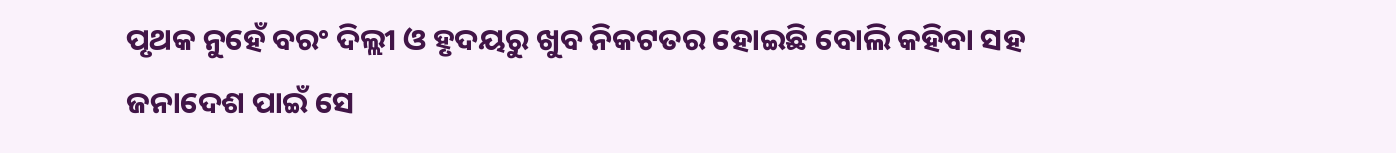ପୃଥକ ନୁହେଁ ବରଂ ଦିଲ୍ଲୀ ଓ ହୃଦୟରୁ ଖୁବ ନିକଟତର ହୋଇଛି ବୋଲି କହିବା ସହ ଜନାଦେଶ ପାଇଁ ସେ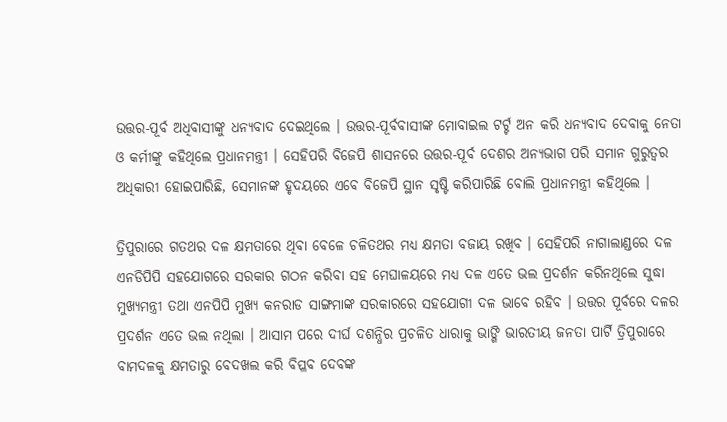ଉତ୍ତର-ପୂର୍ବ ଅଧିବାସୀଙ୍କୁ ଧନ୍ୟବାଦ ଦେଇଥିଲେ । ଉତ୍ତର-ପୂର୍ବବାସୀଙ୍କ ମୋବାଇଲ ଟର୍ଟ୍ଟ ଅନ କରି ଧନ୍ୟବାଦ ଦେବାକୁ ନେତା ଓ କର୍ମୀଙ୍କୁ କହିଥିଲେ ପ୍ରଧାନମନ୍ତ୍ରୀ । ସେହିପରି ବିଜେପି ଶାସନରେ ଉତ୍ତର-ପୂର୍ବ ଦେଶର ଅନ୍ୟଭାଗ ପରି ସମାନ ଗୁରୁତ୍ବର ଅଧିକାରୀ ହୋଇପାରିଛି, ସେମାନଙ୍କ ହୃଦୟରେ ଏବେ ବିଜେପି ସ୍ଥାନ ସୃଷ୍ଟି କରିପାରିଛି ବୋଲି ପ୍ରଧାନମନ୍ତ୍ରୀ କହିଥିଲେ ।

ତ୍ରିପୁରାରେ ଗତଥର ଦଳ କ୍ଷମତାରେ ଥିବା ବେଳେ ଚଳିତଥର ମଧ୍ୟ କ୍ଷମତା ବଜାୟ ରଖିବ । ସେହିପରି ନାଗାଲାଣ୍ଡରେ ଦଳ ଏନଡିପିପି ସହଯୋଗରେ ସରକାର ଗଠନ କରିବା ସହ ମେଘାଳୟରେ ମଧ୍ୟ ଦଳ ଏତେ ଭଲ ପ୍ରଦର୍ଶନ କରିନଥିଲେ ସୁଦ୍ଧା ମୁଖ୍ୟମନ୍ତ୍ରୀ ତଥା ଏନପିପି ମୁଖ୍ୟ କନରାଡ ସାଙ୍ଗମାଙ୍କ ସରକାରରେ ସହଯୋଗୀ ଦଳ ଭାବେ ରହିବ । ଉତ୍ତର ପୂର୍ବରେ ଦଳର ପ୍ରଦର୍ଶନ ଏତେ ଭଲ ନଥିଲା । ଆସାମ ପରେ ଦୀର୍ଘ ଦଶନ୍ଧିର ପ୍ରଚଳିତ ଧାରାକୁ ଭାଙ୍ଗି ଭାରତୀୟ ଜନତା ପାର୍ଟି ତ୍ରିପୁରାରେ ବାମଦଳକୁ କ୍ଷମତାରୁ ବେଦଖଲ କରି ବିପ୍ଳବ ଦେବଙ୍କ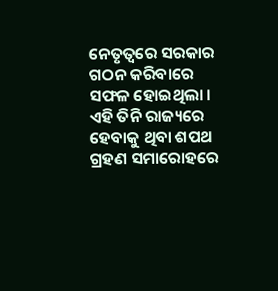ନେତୃତ୍ବରେ ସରକାର ଗଠନ କରିବାରେ ସଫଳ ହୋଇଥିଲା । ଏହି ତିନି ରାଜ୍ୟରେ ହେବାକୁ ଥିବା ଶପଥ ଗ୍ରହଣ ସମାରୋହରେ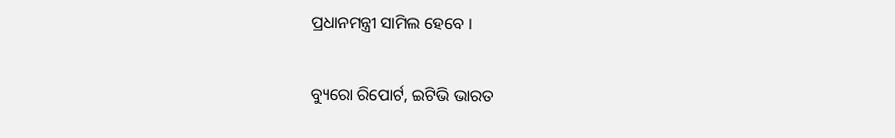ପ୍ରଧାନମନ୍ତ୍ରୀ ସାମିଲ ହେବେ ।

ବ୍ୟୁରୋ ରିପୋର୍ଟ, ଇଟିଭି ଭାରତ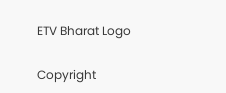ETV Bharat Logo

Copyright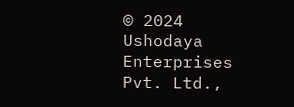© 2024 Ushodaya Enterprises Pvt. Ltd.,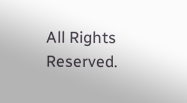All Rights Reserved.